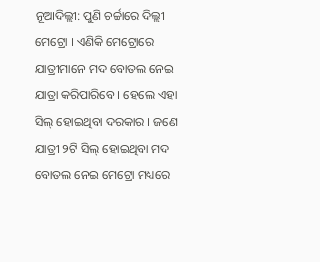ନୂଆଦିଲ୍ଲୀ: ପୁଣି ଚର୍ଚ୍ଚାରେ ଦିଲ୍ଲୀ ମେଟ୍ରୋ । ଏଣିକି ମେଟ୍ରୋରେ ଯାତ୍ରୀମାନେ ମଦ ବୋତଲ ନେଇ ଯାତ୍ରା କରିପାରିବେ । ହେଲେ ଏହା ସିଲ୍ ହୋଇଥିବା ଦରକାର । ଜଣେ ଯାତ୍ରୀ ୨ଟି ସିଲ୍ ହୋଇଥିବା ମଦ ବୋତଲ ନେଇ ମେଟ୍ରୋ ମଧ୍ୟରେ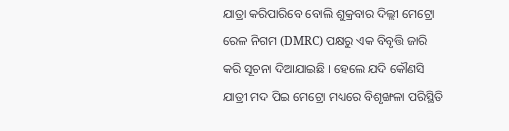ଯାତ୍ରା କରିପାରିବେ ବୋଲି ଶୁକ୍ରବାର ଦିଲ୍ଲୀ ମେଟ୍ରୋ ରେଳ ନିଗମ (DMRC) ପକ୍ଷରୁ ଏକ ବିବୃତ୍ତି ଜାରି କରି ସୂଚନା ଦିଆଯାଇଛି । ହେଲେ ଯଦି କୌଣସି ଯାତ୍ରୀ ମଦ ପିଇ ମେଟ୍ରୋ ମଧ୍ୟରେ ବିଶୃଙ୍ଖଳା ପରିସ୍ଥିତି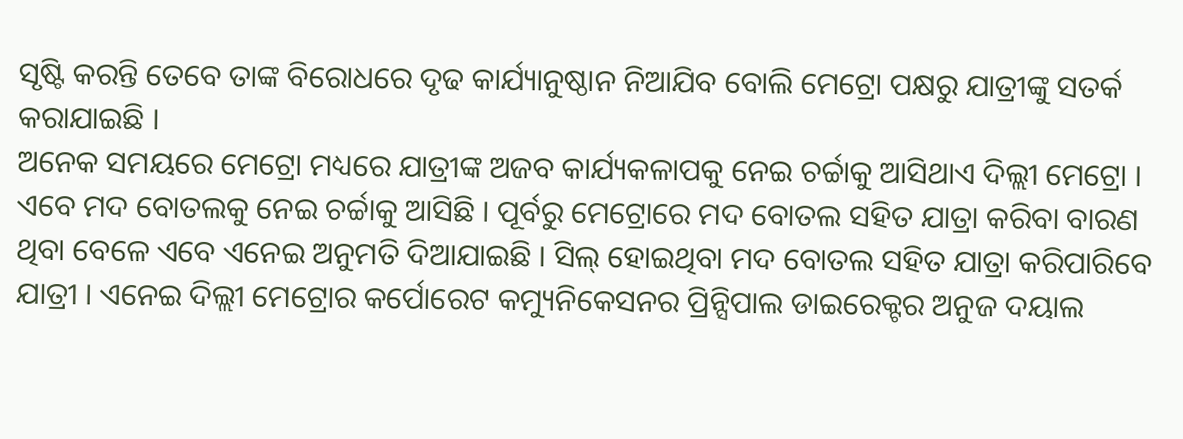ସୃଷ୍ଟି କରନ୍ତି ତେବେ ତାଙ୍କ ବିରୋଧରେ ଦୃଢ କାର୍ଯ୍ୟାନୁଷ୍ଠାନ ନିଆଯିବ ବୋଲି ମେଟ୍ରୋ ପକ୍ଷରୁ ଯାତ୍ରୀଙ୍କୁ ସତର୍କ କରାଯାଇଛି ।
ଅନେକ ସମୟରେ ମେଟ୍ରୋ ମଧ୍ୟରେ ଯାତ୍ରୀଙ୍କ ଅଜବ କାର୍ଯ୍ୟକଳାପକୁ ନେଇ ଚର୍ଚ୍ଚାକୁ ଆସିଥାଏ ଦିଲ୍ଲୀ ମେଟ୍ରୋ । ଏବେ ମଦ ବୋତଲକୁ ନେଇ ଚର୍ଚ୍ଚାକୁ ଆସିଛି । ପୂର୍ବରୁ ମେଟ୍ରୋରେ ମଦ ବୋତଲ ସହିତ ଯାତ୍ରା କରିବା ବାରଣ ଥିବା ବେଳେ ଏବେ ଏନେଇ ଅନୁମତି ଦିଆଯାଇଛି । ସିଲ୍ ହୋଇଥିବା ମଦ ବୋତଲ ସହିତ ଯାତ୍ରା କରିପାରିବେ ଯାତ୍ରୀ । ଏନେଇ ଦିଲ୍ଲୀ ମେଟ୍ରୋର କର୍ପୋରେଟ କମ୍ୟୁନିକେସନର ପ୍ରିନ୍ସିପାଲ ଡାଇରେକ୍ଟର ଅନୁଜ ଦୟାଲ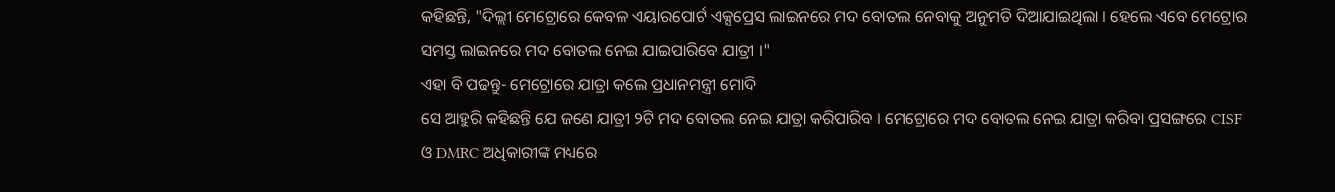କହିଛନ୍ତି, "ଦିଲ୍ଲୀ ମେଟ୍ରୋରେ କେବଳ ଏୟାରପୋର୍ଟ ଏକ୍ସପ୍ରେସ ଲାଇନରେ ମଦ ବୋତଲ ନେବାକୁ ଅନୁମତି ଦିଆଯାଇଥିଲା । ହେଲେ ଏବେ ମେଟ୍ରୋର ସମସ୍ତ ଲାଇନରେ ମଦ ବୋତଲ ନେଇ ଯାଇପାରିବେ ଯାତ୍ରୀ ।"
ଏହା ବି ପଢନ୍ତୁ- ମେଟ୍ରୋରେ ଯାତ୍ରା କଲେ ପ୍ରଧାନମନ୍ତ୍ରୀ ମୋଦି
ସେ ଆହୁରି କହିଛନ୍ତି ଯେ ଜଣେ ଯାତ୍ରୀ ୨ଟି ମଦ ବୋତଲ ନେଇ ଯାତ୍ରା କରିପାରିବ । ମେଟ୍ରୋରେ ମଦ ବୋତଲ ନେଇ ଯାତ୍ରା କରିବା ପ୍ରସଙ୍ଗରେ CISF ଓ DMRC ଅଧିକାରୀଙ୍କ ମଧ୍ୟରେ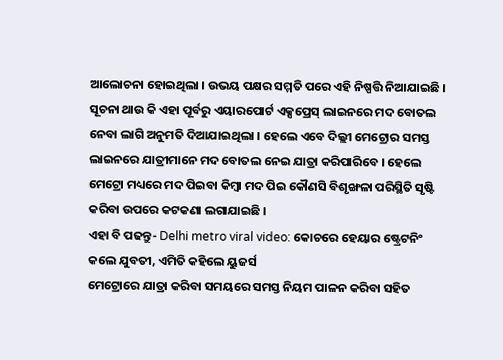ଆଲୋଚନା ହୋଇଥିଲା । ଉଭୟ ପକ୍ଷର ସମ୍ମତି ପରେ ଏହି ନିଷ୍ପତ୍ତି ନିଆଯାଇଛି । ସୂଚନା ଥାଉ କି ଏହା ପୂର୍ବରୁ ଏୟାରପୋର୍ଟ ଏକ୍ସପ୍ରେସ୍ ଲାଇନରେ ମଦ ବୋତଲ ନେବା ଲାଗି ଅନୁମତି ଦିଆଯାଇଥିଲା । ହେଲେ ଏବେ ଦିଲ୍ଲୀ ମେଟ୍ରୋର ସମସ୍ତ ଲାଇନରେ ଯାତ୍ରୀମାନେ ମଦ ବୋତଲ ନେଇ ଯାତ୍ରା କରିପାରିବେ । ହେଲେ ମେଟ୍ରୋ ମଧ୍ୟରେ ମଦ ପିଇବା କିମ୍ବା ମଦ ପିଇ କୌଣସି ବିଶୃଙ୍ଖଳା ପରିସ୍ଥିତି ସୃଷ୍ଟି କରିବା ଉପରେ କଟକଣା ଲଗାଯାଇଛି ।
ଏହା ବି ପଢନ୍ତୁ- Delhi metro viral video: କୋଚରେ ହେୟାର ଷ୍ଟ୍ରେଟନିଂ କଲେ ଯୁବତୀ, ଏମିତି କହିଲେ ୟୁଜର୍ସ
ମେଟ୍ରୋରେ ଯାତ୍ରା କରିବା ସମୟରେ ସମସ୍ତ ନିୟମ ପାଳନ କରିବା ସହିତ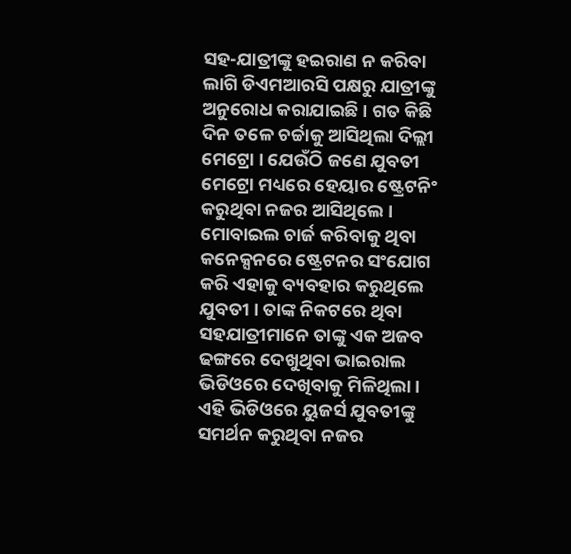ସହ-ଯାତ୍ରୀଙ୍କୁ ହଇରାଣ ନ କରିବା ଲାଗି ଡିଏମଆରସି ପକ୍ଷରୁ ଯାତ୍ରୀଙ୍କୁ ଅନୁରୋଧ କରାଯାଇଛି । ଗତ କିଛି ଦିନ ତଳେ ଚର୍ଚ୍ଚାକୁ ଆସିଥିଲା ଦିଲ୍ଲୀ ମେଟ୍ରୋ । ଯେଉଁଠି ଜଣେ ଯୁବତୀ ମେଟ୍ରୋ ମଧ୍ୟରେ ହେୟାର ଷ୍ଟ୍ରେଟନିଂ କରୁଥିବା ନଜର ଆସିଥିଲେ । ମୋବାଇଲ ଚାର୍ଜ କରିବାକୁ ଥିବା କନେକ୍ସନରେ ଷ୍ଟ୍ରେଟନର ସଂଯୋଗ କରି ଏହାକୁ ବ୍ୟବହାର କରୁଥିଲେ ଯୁବତୀ । ତାଙ୍କ ନିକଟରେ ଥିବା ସହଯାତ୍ରୀମାନେ ତାଙ୍କୁ ଏକ ଅଜବ ଢଙ୍ଗରେ ଦେଖୁଥିବା ଭାଇରାଲ ଭିଡିଓରେ ଦେଖିବାକୁ ମିଳିଥିଲା । ଏହି ଭିଡିଓରେ ୟୁଜର୍ସ ଯୁବତୀଙ୍କୁ ସମର୍ଥନ କରୁଥିବା ନଜର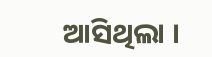ଆସିଥିଲା ।